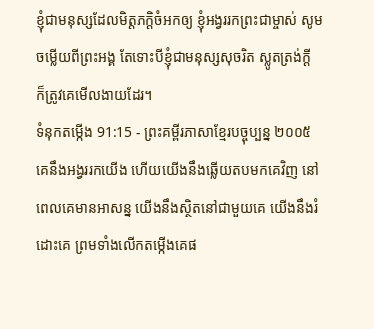ខ្ញុំជាមនុស្សដែលមិត្តភក្ដិចំអកឲ្យ ខ្ញុំអង្វររកព្រះជាម្ចាស់ សូមចម្លើយពីព្រះអង្គ តែទោះបីខ្ញុំជាមនុស្សសុចរិត ស្លូតត្រង់ក្ដី ក៏ត្រូវគេមើលងាយដែរ។
ទំនុកតម្កើង 91:15 - ព្រះគម្ពីរភាសាខ្មែរបច្ចុប្បន្ន ២០០៥ គេនឹងអង្វររកយើង ហើយយើងនឹងឆ្លើយតបមកគេវិញ នៅពេលគេមានអាសន្ន យើងនឹងស្ថិតនៅជាមួយគេ យើងនឹងរំដោះគេ ព្រមទាំងលើកតម្កើងគេផ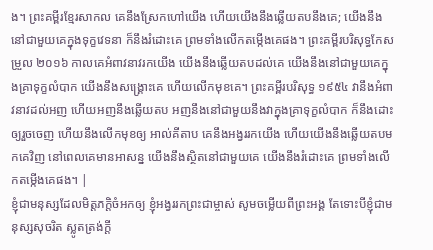ង។ ព្រះគម្ពីរខ្មែរសាកល គេនឹងស្រែកហៅយើង ហើយយើងនឹងឆ្លើយតបនឹងគេ; យើងនឹងនៅជាមួយគេក្នុងទុក្ខវេទនា ក៏នឹងរំដោះគេ ព្រមទាំងលើកតម្កើងគេផង។ ព្រះគម្ពីរបរិសុទ្ធកែសម្រួល ២០១៦ កាលគេអំពាវនាវរកយើង យើងនឹងឆ្លើយតបដល់គេ យើងនឹងនៅជាមួយគេក្នុងគ្រាទុក្ខលំបាក យើងនឹងសង្គ្រោះគេ ហើយលើកមុខគេ។ ព្រះគម្ពីរបរិសុទ្ធ ១៩៥៤ វានឹងអំពាវនាវដល់អញ ហើយអញនឹងឆ្លើយតប អញនឹងនៅជាមួយនឹងវាក្នុងគ្រាទុក្ខលំបាក ក៏នឹងដោះឲ្យរួចចេញ ហើយនឹងលើកមុខឲ្យ អាល់គីតាប គេនឹងអង្វររកយើង ហើយយើងនឹងឆ្លើយតបមកគេវិញ នៅពេលគេមានអាសន្ន យើងនឹងស្ថិតនៅជាមួយគេ យើងនឹងរំដោះគេ ព្រមទាំងលើកតម្កើងគេផង។ |
ខ្ញុំជាមនុស្សដែលមិត្តភក្ដិចំអកឲ្យ ខ្ញុំអង្វររកព្រះជាម្ចាស់ សូមចម្លើយពីព្រះអង្គ តែទោះបីខ្ញុំជាមនុស្សសុចរិត ស្លូតត្រង់ក្ដី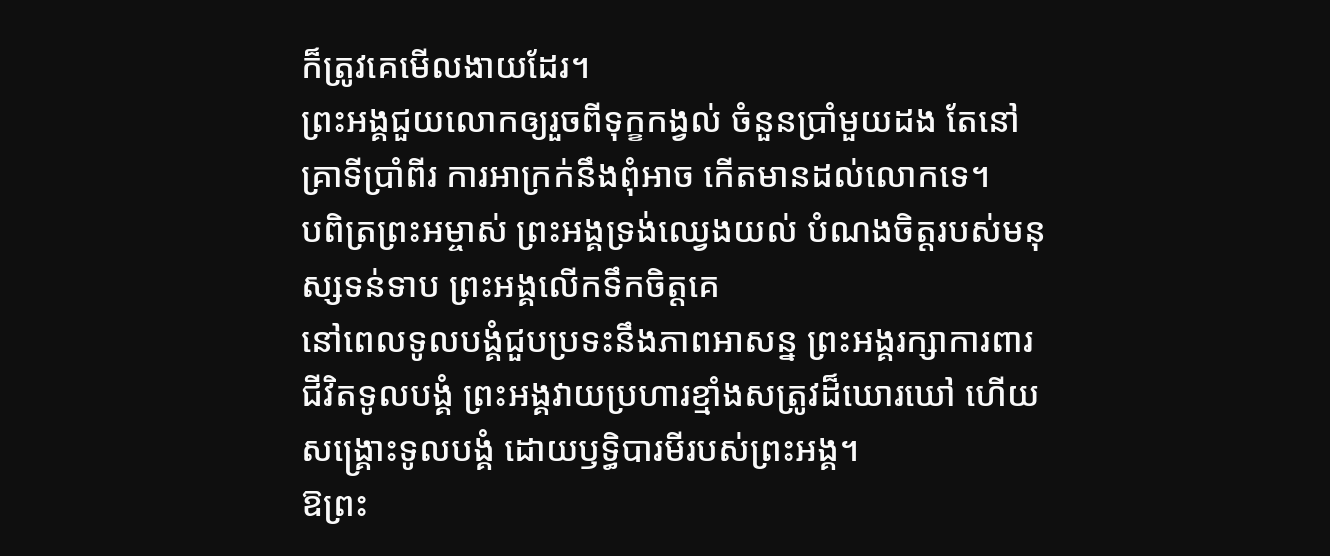ក៏ត្រូវគេមើលងាយដែរ។
ព្រះអង្គជួយលោកឲ្យរួចពីទុក្ខកង្វល់ ចំនួនប្រាំមួយដង តែនៅគ្រាទីប្រាំពីរ ការអាក្រក់នឹងពុំអាច កើតមានដល់លោកទេ។
បពិត្រព្រះអម្ចាស់ ព្រះអង្គទ្រង់ឈ្វេងយល់ បំណងចិត្តរបស់មនុស្សទន់ទាប ព្រះអង្គលើកទឹកចិត្តគេ
នៅពេលទូលបង្គំជួបប្រទះនឹងភាពអាសន្ន ព្រះអង្គរក្សាការពារជីវិតទូលបង្គំ ព្រះអង្គវាយប្រហារខ្មាំងសត្រូវដ៏ឃោរឃៅ ហើយសង្គ្រោះទូលបង្គំ ដោយឫទ្ធិបារមីរបស់ព្រះអង្គ។
ឱព្រះ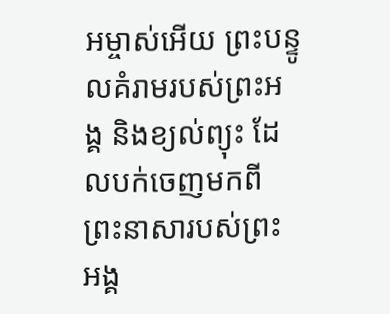អម្ចាស់អើយ ព្រះបន្ទូលគំរាមរបស់ព្រះអង្គ និងខ្យល់ព្យុះ ដែលបក់ចេញមកពីព្រះនាសារបស់ព្រះអង្គ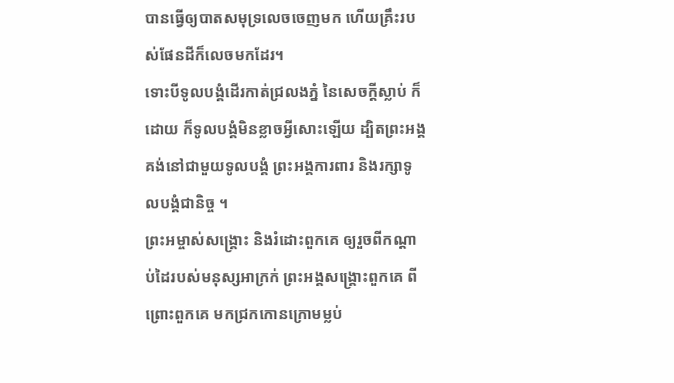បានធ្វើឲ្យបាតសមុទ្រលេចចេញមក ហើយគ្រឹះរបស់ផែនដីក៏លេចមកដែរ។
ទោះបីទូលបង្គំដើរកាត់ជ្រលងភ្នំ នៃសេចក្ដីស្លាប់ ក៏ដោយ ក៏ទូលបង្គំមិនខ្លាចអ្វីសោះឡើយ ដ្បិតព្រះអង្គគង់នៅជាមួយទូលបង្គំ ព្រះអង្គការពារ និងរក្សាទូលបង្គំជានិច្ច ។
ព្រះអម្ចាស់សង្គ្រោះ និងរំដោះពួកគេ ឲ្យរួចពីកណ្ដាប់ដៃរបស់មនុស្សអាក្រក់ ព្រះអង្គសង្គ្រោះពួកគេ ពីព្រោះពួកគេ មកជ្រកកោនក្រោមម្លប់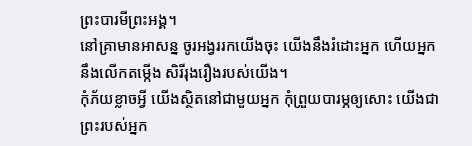ព្រះបារមីព្រះអង្គ។
នៅគ្រាមានអាសន្ន ចូរអង្វររកយើងចុះ យើងនឹងរំដោះអ្នក ហើយអ្នកនឹងលើកតម្កើង សិរីរុងរឿងរបស់យើង។
កុំភ័យខ្លាចអ្វី យើងស្ថិតនៅជាមួយអ្នក កុំព្រួយបារម្ភឲ្យសោះ យើងជាព្រះរបស់អ្នក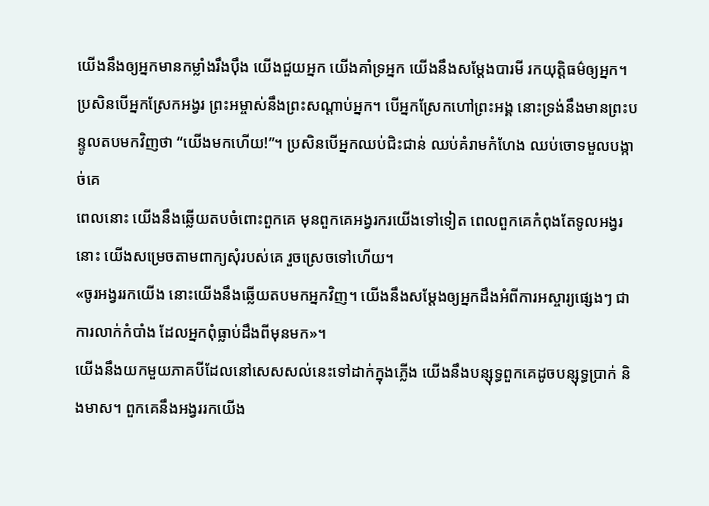យើងនឹងឲ្យអ្នកមានកម្លាំងរឹងប៉ឹង យើងជួយអ្នក យើងគាំទ្រអ្នក យើងនឹងសម្តែងបារមី រកយុត្តិធម៌ឲ្យអ្នក។
ប្រសិនបើអ្នកស្រែកអង្វរ ព្រះអម្ចាស់នឹងព្រះសណ្ដាប់អ្នក។ បើអ្នកស្រែកហៅព្រះអង្គ នោះទ្រង់នឹងមានព្រះបន្ទូលតបមកវិញថា “យើងមកហើយ!”។ ប្រសិនបើអ្នកឈប់ជិះជាន់ ឈប់គំរាមកំហែង ឈប់ចោទមួលបង្កាច់គេ
ពេលនោះ យើងនឹងឆ្លើយតបចំពោះពួកគេ មុនពួកគេអង្វរករយើងទៅទៀត ពេលពួកគេកំពុងតែទូលអង្វរនោះ យើងសម្រេចតាមពាក្យសុំរបស់គេ រួចស្រេចទៅហើយ។
«ចូរអង្វររកយើង នោះយើងនឹងឆ្លើយតបមកអ្នកវិញ។ យើងនឹងសម្តែងឲ្យអ្នកដឹងអំពីការអស្ចារ្យផ្សេងៗ ជាការលាក់កំបាំង ដែលអ្នកពុំធ្លាប់ដឹងពីមុនមក»។
យើងនឹងយកមួយភាគបីដែលនៅសេសសល់នេះទៅដាក់ក្នុងភ្លើង យើងនឹងបន្សុទ្ធពួកគេដូចបន្សុទ្ធប្រាក់ និងមាស។ ពួកគេនឹងអង្វររកយើង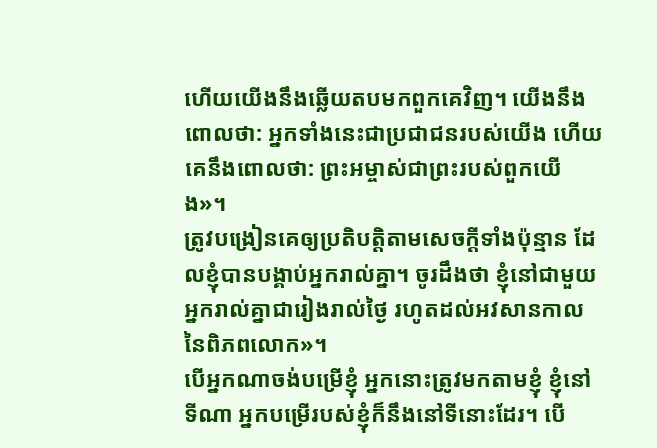ហើយយើងនឹងឆ្លើយតបមកពួកគេវិញ។ យើងនឹងពោលថា: អ្នកទាំងនេះជាប្រជាជនរបស់យើង ហើយគេនឹងពោលថា: ព្រះអម្ចាស់ជាព្រះរបស់ពួកយើង»។
ត្រូវបង្រៀនគេឲ្យប្រតិបត្តិតាមសេចក្ដីទាំងប៉ុន្មាន ដែលខ្ញុំបានបង្គាប់អ្នករាល់គ្នា។ ចូរដឹងថា ខ្ញុំនៅជាមួយអ្នករាល់គ្នាជារៀងរាល់ថ្ងៃ រហូតដល់អវសានកាលនៃពិភពលោក»។
បើអ្នកណាចង់បម្រើខ្ញុំ អ្នកនោះត្រូវមកតាមខ្ញុំ ខ្ញុំនៅទីណា អ្នកបម្រើរបស់ខ្ញុំក៏នឹងនៅទីនោះដែរ។ បើ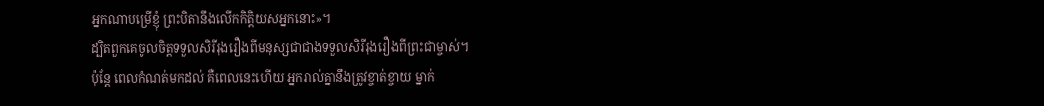អ្នកណាបម្រើខ្ញុំ ព្រះបិតានឹងលើកកិត្តិយសអ្នកនោះ»។
ដ្បិតពួកគេចូលចិត្តទទួលសិរីរុងរឿងពីមនុស្សជាជាងទទួលសិរីរុងរឿងពីព្រះជាម្ចាស់។
ប៉ុន្តែ ពេលកំណត់មកដល់ គឺពេលនេះហើយ អ្នករាល់គ្នានឹងត្រូវខ្ចាត់ខ្ចាយ ម្នាក់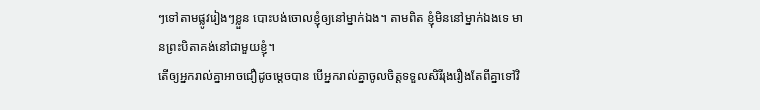ៗទៅតាមផ្លូវរៀងៗខ្លួន បោះបង់ចោលខ្ញុំឲ្យនៅម្នាក់ឯង។ តាមពិត ខ្ញុំមិននៅម្នាក់ឯងទេ មានព្រះបិតាគង់នៅជាមួយខ្ញុំ។
តើឲ្យអ្នករាល់គ្នាអាចជឿដូចម្ដេចបាន បើអ្នករាល់គ្នាចូលចិត្តទទួលសិរីរុងរឿងតែពីគ្នាទៅវិ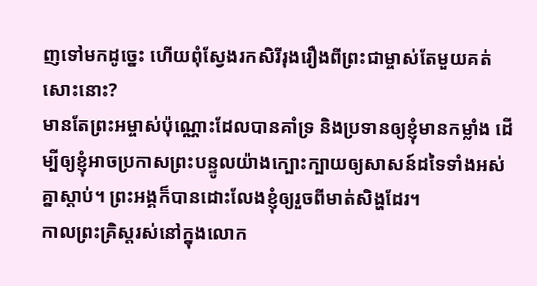ញទៅមកដូច្នេះ ហើយពុំស្វែងរកសិរីរុងរឿងពីព្រះជាម្ចាស់តែមួយគត់សោះនោះ?
មានតែព្រះអម្ចាស់ប៉ុណ្ណោះដែលបានគាំទ្រ និងប្រទានឲ្យខ្ញុំមានកម្លាំង ដើម្បីឲ្យខ្ញុំអាចប្រកាសព្រះបន្ទូលយ៉ាងក្បោះក្បាយឲ្យសាសន៍ដទៃទាំងអស់គ្នាស្ដាប់។ ព្រះអង្គក៏បានដោះលែងខ្ញុំឲ្យរួចពីមាត់សិង្ហដែរ។
កាលព្រះគ្រិស្តរស់នៅក្នុងលោក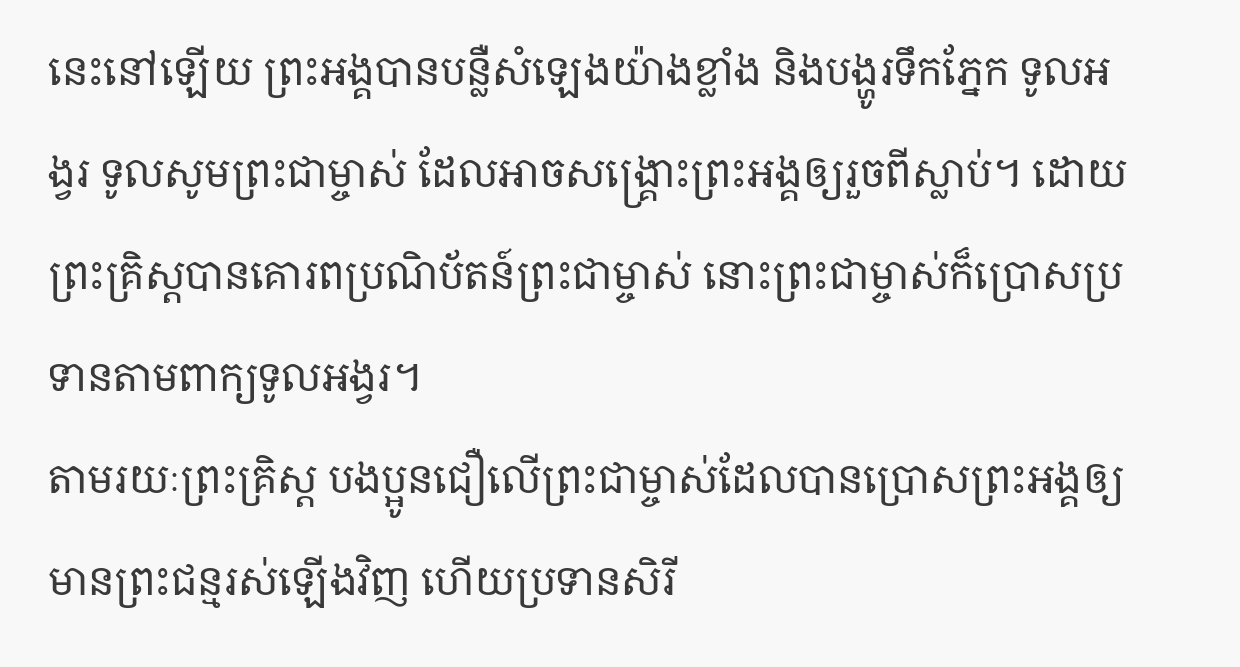នេះនៅឡើយ ព្រះអង្គបានបន្លឺសំឡេងយ៉ាងខ្លាំង និងបង្ហូរទឹកភ្នែក ទូលអង្វរ ទូលសូមព្រះជាម្ចាស់ ដែលអាចសង្គ្រោះព្រះអង្គឲ្យរួចពីស្លាប់។ ដោយព្រះគ្រិស្តបានគោរពប្រណិប័តន៍ព្រះជាម្ចាស់ នោះព្រះជាម្ចាស់ក៏ប្រោសប្រទានតាមពាក្យទូលអង្វរ។
តាមរយៈព្រះគ្រិស្ត បងប្អូនជឿលើព្រះជាម្ចាស់ដែលបានប្រោសព្រះអង្គឲ្យមានព្រះជន្មរស់ឡើងវិញ ហើយប្រទានសិរី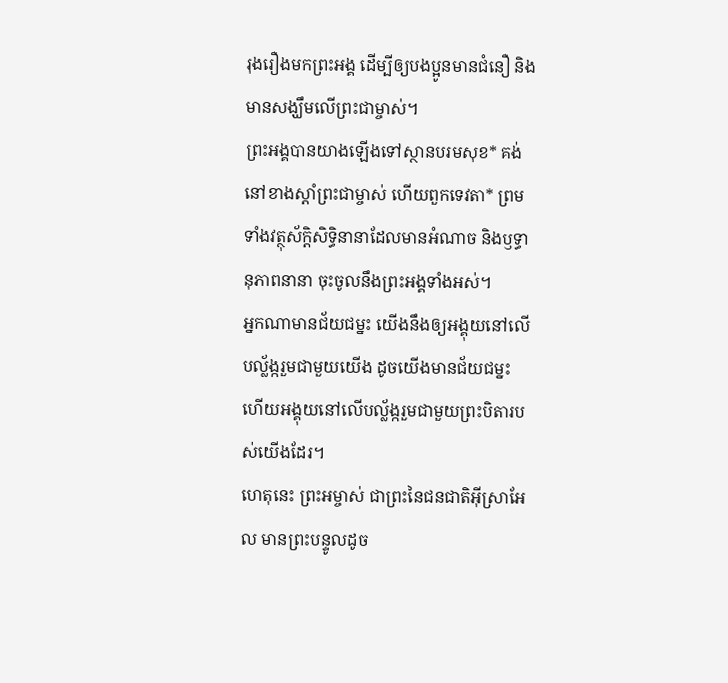រុងរឿងមកព្រះអង្គ ដើម្បីឲ្យបងប្អូនមានជំនឿ និងមានសង្ឃឹមលើព្រះជាម្ចាស់។
ព្រះអង្គបានយាងឡើងទៅស្ថានបរមសុខ* គង់នៅខាងស្ដាំព្រះជាម្ចាស់ ហើយពួកទេវតា* ព្រមទាំងវត្ថុស័ក្តិសិទ្ធិនានាដែលមានអំណាច និងឫទ្ធានុភាពនានា ចុះចូលនឹងព្រះអង្គទាំងអស់។
អ្នកណាមានជ័យជម្នះ យើងនឹងឲ្យអង្គុយនៅលើបល្ល័ង្ករួមជាមួយយើង ដូចយើងមានជ័យជម្នះ ហើយអង្គុយនៅលើបល្ល័ង្ករួមជាមួយព្រះបិតារបស់យើងដែរ។
ហេតុនេះ ព្រះអម្ចាស់ ជាព្រះនៃជនជាតិអ៊ីស្រាអែល មានព្រះបន្ទូលដូច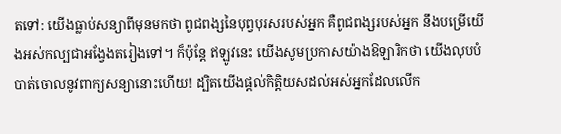តទៅ: យើងធ្លាប់សន្យាពីមុនមកថា ពូជពង្សនៃបុព្វបុរសរបស់អ្នក គឺពូជពង្សរបស់អ្នក នឹងបម្រើយើងអស់កល្បជាអង្វែងតរៀងទៅ។ ក៏ប៉ុន្តែ ឥឡូវនេះ យើងសូមប្រកាសយ៉ាងឱឡារិកថា យើងលុបបំបាត់ចោលនូវពាក្យសន្យានោះហើយ! ដ្បិតយើងផ្ដល់កិត្តិយសដល់អស់អ្នកដែលលើក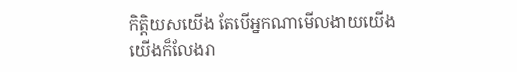កិត្តិយសយើង តែបើអ្នកណាមើលងាយយើង យើងក៏លែងរា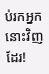ប់រកអ្នកនោះវិញដែរ!